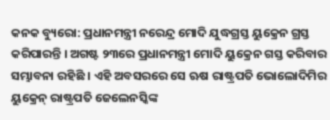କନକ ବ୍ୟୁରୋ: ପ୍ରଧାନମନ୍ତ୍ରୀ ନରେନ୍ଦ୍ର ମୋଦି ଯୁଦ୍ଧଗ୍ରସ୍ତ ୟୁକ୍ରେନ ଗ୍ରସ୍ତ କରିପାରନ୍ତି । ଅଗଷ୍ଟ ୨୩ରେ ପ୍ରଧାନମନ୍ତ୍ରୀ ମୋଦି ୟୁକ୍ରେନ ଗସ୍ତ କରିବାର ସମ୍ଭାବନା ରହିଛି । ଏହି ଅବସରରେ ସେ ଋଷ ରାଷ୍ଟ୍ରପତି ଭୋଲୋଦିମିର ୟୁକ୍ରେନ୍ ରାଷ୍ଟ୍ରପତି ଜେଲେନସ୍କିଙ୍କ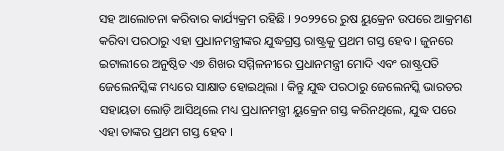ସହ ଆଲୋଚନା କରିବାର କାର୍ଯ୍ୟକ୍ରମ ରହିଛି । ୨୦୨୨ରେ ରୁଷ ୟୁକ୍ରେନ ଉପରେ ଆକ୍ରମଣ କରିବା ପରଠାରୁ ଏହା ପ୍ରଧାନମନ୍ତ୍ରୀଙ୍କର ଯୁଦ୍ଧଗ୍ରସ୍ତ ରାଷ୍ଟ୍ରକୁ ପ୍ରଥମ ଗସ୍ତ ହେବ । ଜୁନରେ ଇଟାଲୀରେ ଅନୁଷ୍ଠିତ ଏ୭ ଶିଖର ସମ୍ମିଳନୀରେ ପ୍ରଧାନମନ୍ତ୍ରୀ ମୋଦି ଏବଂ ରାଷ୍ଟ୍ରପତି ଜେଲେନସ୍କିଙ୍କ ମଧ୍ୟରେ ସାକ୍ଷାତ ହୋଇଥିଲା । କିନ୍ତୁ ଯୁଦ୍ଧ ପରଠାରୁ ଜେଲେନସ୍କି ଭାରତର ସହାୟତା ଲୋଡ଼ି ଆସିଥିଲେ ମଧ୍ୟ ପ୍ରଧାନମନ୍ତ୍ରୀ ୟୁକ୍ରେନ ଗସ୍ତ କରିନଥିଲେ, ଯୁଦ୍ଧ ପରେ ଏହା ତାଙ୍କର ପ୍ରଥମ ଗସ୍ତ ହେବ ।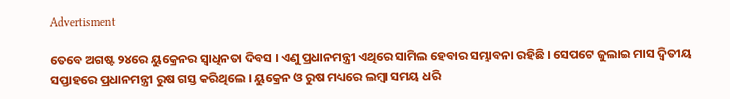Advertisment

ତେବେ ଅଗଷ୍ଟ ୨୪ରେ ୟୁକ୍ରେନର ସ୍ୱାଧିନତା ଦିବସ । ଏଣୁ ପ୍ରଧାନମନ୍ତ୍ରୀ ଏଥିରେ ସାମିଲ ହେବାର ସମ୍ଭାବନା ରହିଛି । ସେପଟେ ଜୁଲାଇ ମାସ ଦ୍ବିତୀୟ ସପ୍ତାହରେ ପ୍ରଧାନମନ୍ତ୍ରୀ ରୁଷ ଗସ୍ତ କରିଥିଲେ । ୟୁକ୍ରେନ ଓ ରୁଷ ମଧ୍ୟରେ ଲମ୍ବା ସମୟ ଧରି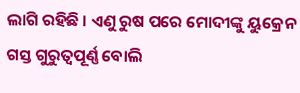ଲାଗି ରହିଛି । ଏଣୁ ରୁଷ ପରେ ମୋଦୀଙ୍କୁ ୟୁକ୍ରେନ ଗସ୍ତ ଗୁରୁତ୍ୱପୂର୍ଣ୍ଣ ବୋଲି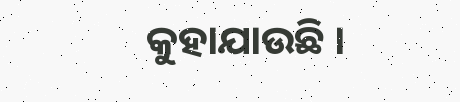କୁହାଯାଉଛି ।